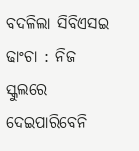ବଦଳିଲା ସିବିଏସଇ ଢାଂଚା : ନିଜ ସ୍କୁଲରେ ଦେଇପାରିବେନି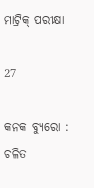ମାଟ୍ରିକ୍ ପରୀକ୍ଷା

27

କନକ ବ୍ୟୁରୋ :  ଚଳିତ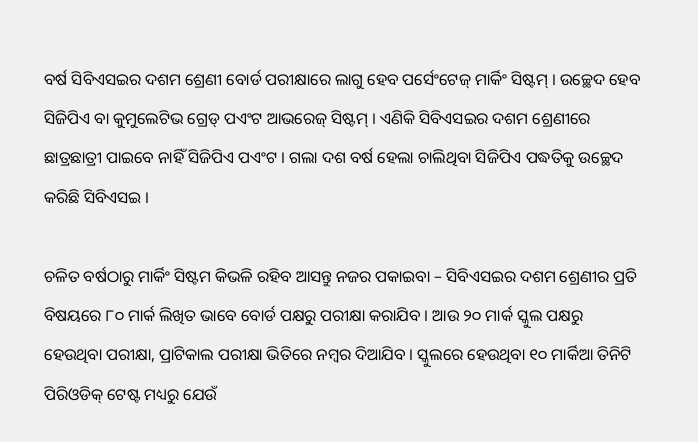ବର୍ଷ ସିବିଏସଇର ଦଶମ ଶ୍ରେଣୀ ବୋର୍ଡ ପରୀକ୍ଷାରେ ଲାଗୁ ହେବ ପର୍ସେଂଟେଜ୍ ମାର୍କିଂ ସିଷ୍ଟମ୍ । ଉଚ୍ଛେଦ ହେବ ସିଜିପିଏ ବା କୁମୁଲେଟିଭ ଗ୍ରେଡ୍ ପଏଂଟ ଆଭରେଜ୍ ସିଷ୍ଟମ୍ । ଏଣିକି ସିବିଏସଇର ଦଶମ ଶ୍ରେଣୀରେ ଛାତ୍ରଛାତ୍ରୀ ପାଇବେ ନାହିଁ ସିଜିପିଏ ପଏଂଟ । ଗଲା ଦଶ ବର୍ଷ ହେଲା ଚାଲିଥିବା ସିଜିପିଏ ପଦ୍ଧତିକୁ ଉଚ୍ଛେଦ କରିଛି ସିବିଏସଇ ।

ଚଳିତ ବର୍ଷଠାରୁ ମାର୍କିଂ ସିଷ୍ଟମ କିଭଳି ରହିବ ଆସନ୍ତୁ ନଜର ପକାଇବା – ସିବିଏସଇର ଦଶମ ଶ୍ରେଣୀର ପ୍ରତି ବିଷୟରେ ୮୦ ମାର୍କ ଲିଖିତ ଭାବେ ବୋର୍ଡ ପକ୍ଷରୁ ପରୀକ୍ଷା କରାଯିବ । ଆଉ ୨୦ ମାର୍କ ସ୍କୁଲ ପକ୍ଷରୁ ହେଉଥିବା ପରୀକ୍ଷା, ପ୍ରାଟିକାଲ ପରୀକ୍ଷା ଭିତିରେ ନମ୍ବର ଦିଆଯିବ । ସ୍କୁଲରେ ହେଉଥିବା ୧୦ ମାର୍କିଆ ତିନିଟି ପିରିଓଡିକ୍ ଟେଷ୍ଟ ମଧ୍ୟରୁ ଯେଉଁ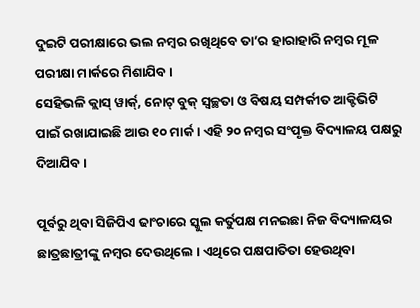ଦୁଇଟି ପରୀକ୍ଷାରେ ଭଲ ନମ୍ବର ରଖିଥିବେ ତା’ର ହାରାହାରି ନମ୍ବର ମୂଳ ପରୀକ୍ଷା ମାର୍କରେ ମିଶାଯିବ ।
ସେହିଭଳି କ୍ଲାସ୍ ୱାର୍କ୍, ନୋଟ୍ ବୁକ୍ ସ୍ୱଚ୍ଛତା ଓ ବିଷୟ ସମ୍ପର୍କୀତ ଆକ୍ଟିଭିଟି ପାଇଁ ରଖାଯାଇଛି ଆଉ ୧୦ ମାର୍କ । ଏହି ୨୦ ନମ୍ବର ସଂପୃକ୍ତ ବିଦ୍ୟାଳୟ ପକ୍ଷରୁ ଦିଆଯିବ ।

ପୂର୍ବରୁ ଥିବା ସିଜିପିଏ ଢାଂଚାରେ ସ୍କୁଲ କର୍ତୁପକ୍ଷ ମନଇଛା ନିଜ ବିଦ୍ୟାଳୟର ଛାତ୍ରଛାତ୍ରୀଙ୍କୁ ନମ୍ବର ଦେଉଥିଲେ । ଏଥିରେ ପକ୍ଷପାତିତା ହେଉଥିବା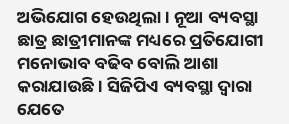ଅଭିଯୋଗ ହେଉଥିଲା । ନୂଆ ବ୍ୟବସ୍ଥା ଛାତ୍ର ଛାତ୍ରୀମାନଙ୍କ ମଧ୍ୟରେ ପ୍ରତିଯୋଗୀ ମନୋଭାବ ବଢିବ ବୋଲି ଆଶା କରାଯାଉଛି । ସିଜିପିଏ ବ୍ୟବସ୍ଥା ଦ୍ୱାରା ଯେତେ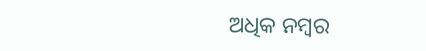ଅଧିକ ନମ୍ବର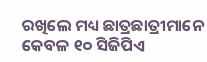ରଖିଲେ ମଧ୍ୟ ଛାତ୍ରଛାତ୍ରୀମାନେ କେବଳ ୧୦ ସିଜିପିଏ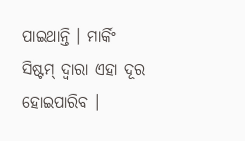ପାଇଥାନ୍ତି । ମାର୍କିଂ ସିଷ୍ଟମ୍ ଦ୍ୱାରା ଏହା ଦୂର ହୋଇପାରିବ ।